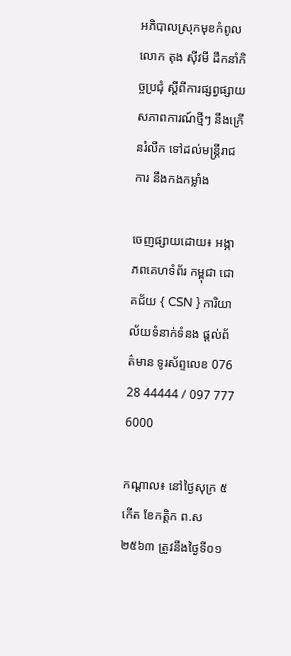អភិបាលស្រុកមុខកំពូល លោក តុង ស៊ីវមី ដឹកនាំកិច្ចប្រជុំ ស្ដីពីការផ្សព្វផ្សាយ សភាពការណ៍ថ្មីៗ នឹងក្រើនរំលឹក ទៅដល់មន្ត្រីរាជការ នឹងកងកម្លាំង

ចេញផ្សាយដោយ៖ អង្ភាភពគេហទំព័រ កម្ពុជា ជោគជ័យ { CSN } ការិយាល័យទំនាក់ទំនង ផ្ដល់ព័ត៌មាន ទូរស័ព្ទលេខ 076 28 44444 / 097 777 6000

កណ្ដាល៖ នៅថ្ងៃសុក្រ ៥កើត ខែកត្តិក ព.ស ២៥៦៣ ត្រូវនឹងថ្ងៃទី០១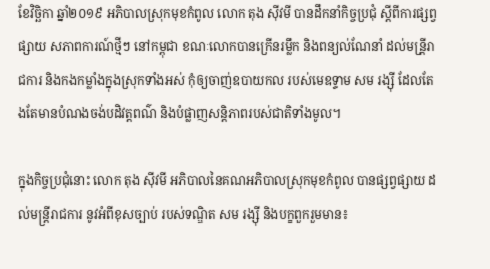ខែវិច្ឆិកា ឆ្នាំ២០១៩ អភិបាលស្រុកមុខកំពូល លោក តុង ស៊ីវមី បានដឹកនាំកិច្ចប្រជុំ ស្ដីពីការផ្សព្វផ្សាយ សភាពការណ៍ថ្មីៗ នៅកម្ពុជា ខណៈលោកបានក្រើនរម្លឹក និងពន្យល់ណែនាំ ដល់មន្រី្តរាជការ និងកងកម្លាំងក្នុងស្រុកទាំងអស់ កុំឲ្យចាញ់ឧបាយកល របស់មេឧទ្ទាម សម រង្ស៊ី ដែលតែងតែមានបំណងចង់បដិវត្តពណ៌ និងបំផ្លាញសន្តិភាពរបស់ជាតិទាំងមូល។

ក្នុងកិច្ចប្រជុំនោះ លោក តុង ស៊ីវមី អភិបាលនៃគណអភិបាលស្រុកមុខកំពូល បានផ្សព្វផ្សាយ ដល់មន្ត្រីរាជការ នូវអំពីខុសច្បាប់ របស់ទណ្ឌិត សម រង្ស៊ី និងបក្ខពួករួមមាន៖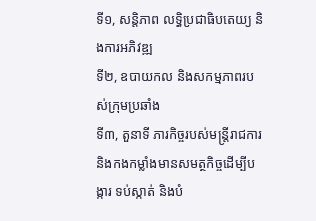ទី១, សន្តិភាព លទ្ធិប្រជាធិបតេយ្យ និងការអភិវឌ្ឍ
ទី២, ឧបាយកល និងសកម្មភាពរបស់ក្រុមប្រឆាំង
ទី៣, តួនាទី ភារកិច្ចរបស់មន្រ្តីរាជការ និងកងកម្លាំងមានសមត្ថកិច្ចដើម្បីបង្ការ ទប់ស្កាត់ និងបំ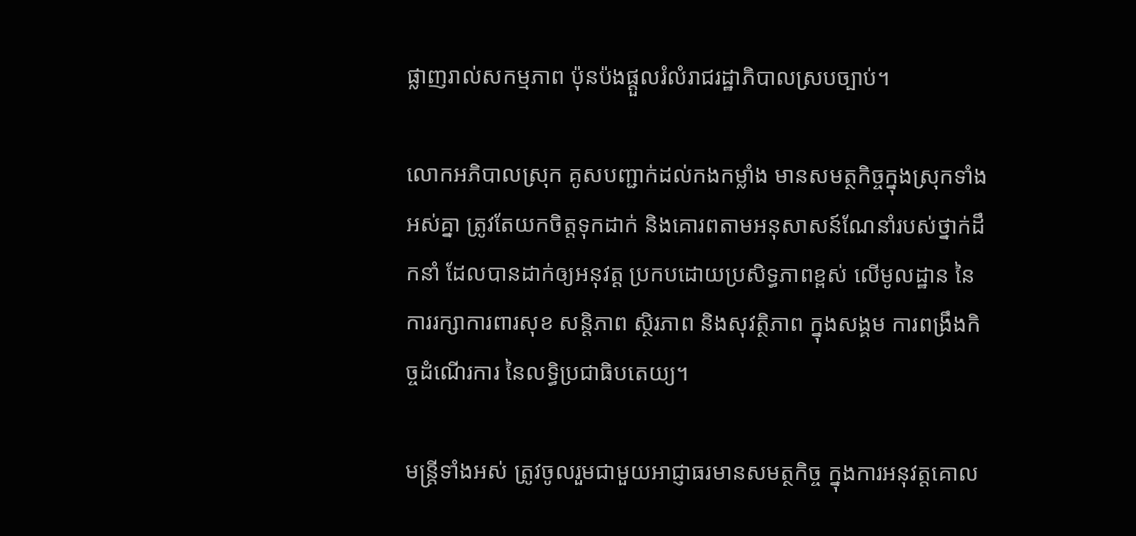ផ្លាញរាល់សកម្មភាព ប៉ុនប៉ងផ្តួលរំលំរាជរដ្ឋាភិបាលស្របច្បាប់។

លោកអភិបាលស្រុក គូសបញ្ជាក់ដល់កងកម្លាំង មានសមត្ថកិច្ចក្នុងស្រុកទាំងអស់គ្នា ត្រូវតែយកចិត្តទុកដាក់ និងគោរពតាមអនុសាសន៍ណែនាំរបស់ថ្នាក់ដឹកនាំ ដែលបានដាក់ឲ្យអនុវត្ត ប្រកបដោយប្រសិទ្ធភាពខ្ពស់ លើមូលដ្ឋាន នៃការរក្សាការពារសុខ សន្តិភាព ស្ថិរភាព និងសុវត្ថិភាព ក្នុងសង្គម ការពង្រឹងកិច្ចដំណើរការ នៃលទ្ធិប្រជាធិបតេយ្យ។

មន្រ្តីទាំងអស់ ត្រូវចូលរួមជាមួយអាជ្ញាធរមានសមត្ថកិច្ច ក្នុងការអនុវត្តគោល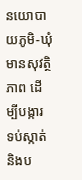នយោបាយភូមិ-ឃុំមានសុវត្ថិភាព ដើម្បីបង្ការ ទប់ស្កាត់ និងប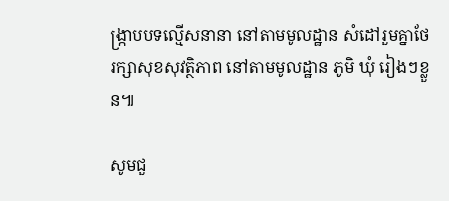ង្រ្កាបបទល្មើសនានា នៅតាមមូលដ្ឋាន សំដៅរួមគ្នាថែរក្សាសុខសុវត្ថិភាព នៅតាមមូលដ្ឋាន ភូមិ ឃុំ រៀងៗខ្លួន៕

សូមជួ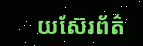យស៊ែរព័ត៌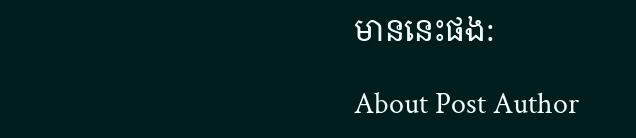មាននេះផង:

About Post Author